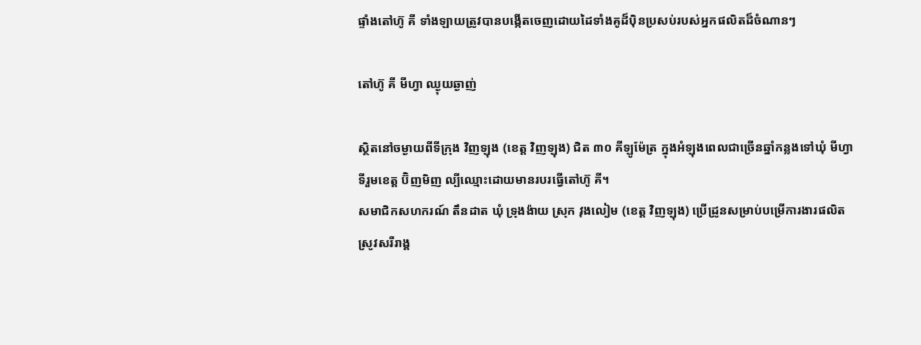ផ្ទាំងតៅហ៊ូ គី ទាំងឡាយត្រូវបានបង្កើតចេញដោយដៃទាំងគូដ៏ប៉ិនប្រសប់របស់អ្នកផលិតដ៏ចំណានៗ

តៅហ៊ូ គី មីហ្វា ឈ្ងុយឆ្ងាញ់

ស្ថិតនៅចម្ងាយពីទីក្រុង វិញឡុង (ខេត្ត វិញឡុង) ជិត ៣០ គីឡូម៉ែត្រ ក្នុងអំឡុងពេលជាច្រើនឆ្នាំកន្លងទៅឃុំ មីហ្វា ទីរួមខេត្ត ប៊ិញមិញ ល្បីឈ្មោះដោយមានរបរធ្វើតៅហ៊ូ គី។
សមាជិកសហករណ៍ តឹនដាត ឃុំ ទ្រុងង៉ាយ ស្រុក វុងលៀម (ខេត្ត វិញឡុង) ប្រើដ្រូនសម្រាប់បម្រើការងារផលិតស្រូវសរីរាង្គ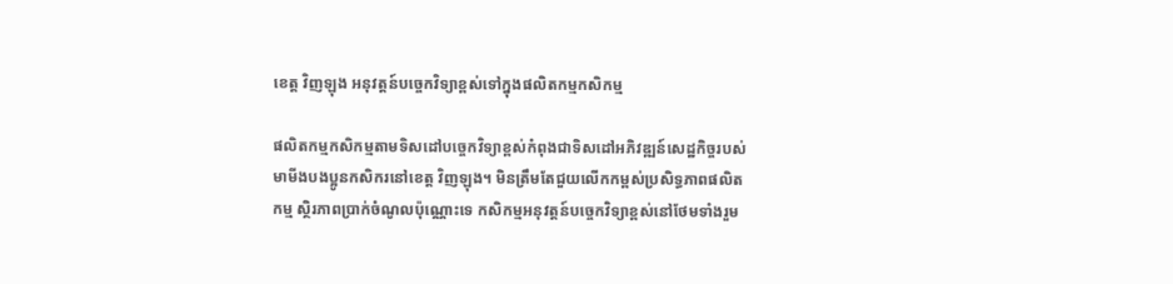ខេត្ត វិញឡុង អនុវត្តន៍បច្ចេកវិទ្យាខ្ពស់ទៅក្នុងផលិតកម្មកសិកម្ម

ផលិតកម្មកសិកម្មតាមទិសដៅបច្ចេកវិទ្យាខ្ពស់កំពុងជាទិសដៅអភិវឌ្ឍន៍សេដ្ឋកិច្ចរបស់មាមីងបងប្អូនកសិករនៅខេត្ត វិញឡុង។ មិនត្រឹមតែជួយលើកកម្ពស់ប្រសិទ្ធភាពផលិតកម្ម ស្ថិរភាពប្រាក់ចំណូលប៉ុណ្ណោះទេ កសិកម្មអនុវត្តន៍បច្ចេកវិទ្យាខ្ពស់នៅថែមទាំងរួម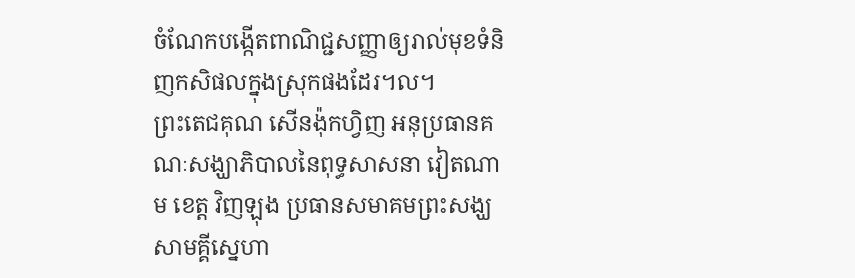ចំណែកបង្កើតពាណិជ្ជសញ្ញាឲ្យរាល់មុខទំនិញកសិផលក្នុងស្រុកផងដែរ។ល។
ព្រះតេជគុណ សើនង៉ុកហ្វិញ អនុប្រធានគណៈសង្ឃាភិបាលនៃពុទ្ធសាសនា វៀតណាម ខេត្ត វិញឡុង ប្រធានសមាគមព្រះសង្ឃសាមគ្គីស្នេហា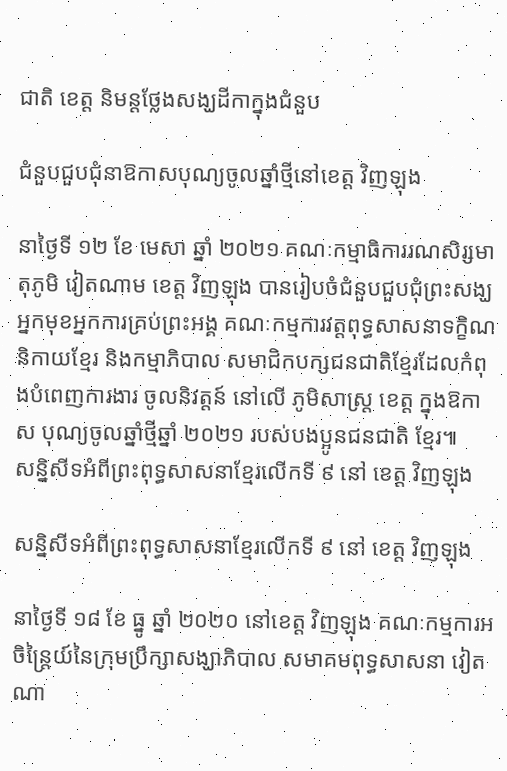ជាតិ ខេត្ត និមន្តថ្លែងសង្ឃដីកាក្នុងជំនួប

ជំនួបជួបជុំនាឱកាសបុណ្យចូលឆ្នាំថ្មីនៅខេត្ត វិញឡុង

នាថ្ងៃទី ១២ ខែ មេសា ឆ្នាំ ២០២១ គណៈកម្មាធិការរណសិរ្សមាតុភូមិ វៀតណាម ខេត្ត វិញឡុង បានរៀបចំជំនួបជួបជុំព្រះសង្ឃ អ្នកមុខអ្នកការគ្រប់ព្រះអង្គ គណៈកម្មការវត្តពុទ្ធសាសនាទក្ខិណនិកាយខ្មែរ និងកម្មាភិបាល សមាជិកបក្សជនជាតិខ្មែរដែលកំពុងបំពេញការងារ ចូលនិវត្តន៍ នៅលើ ភូមិសាស្ត្រ ខេត្ត ក្នុងឱកាស បុណ្យចូលឆ្នាំថ្មីឆ្នាំ ២០២១ របស់បងប្អូនជនជាតិ ខ្មែរ៕
សន្និសីទអំពីព្រះពុទ្ធសាសនាខ្មែរលើកទី ៩ នៅ ខេត្ត វិញឡុង

សន្និសីទអំពីព្រះពុទ្ធសាសនាខ្មែរលើកទី ៩ នៅ ខេត្ត វិញឡុង

នាថ្ងៃទី ១៨ ខែ ធ្នូ ឆ្នាំ ២០២០ នៅខេត្ត វិញឡុង គណៈកម្មការអចិន្ត្រៃយ៍នៃក្រុមប្រឹក្សាសង្ឃាភិបាល សមាគមពុទ្ធសាសនា វៀតណា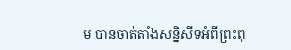ម បានចាត់តាំងសន្និសីទអំពីព្រះពុ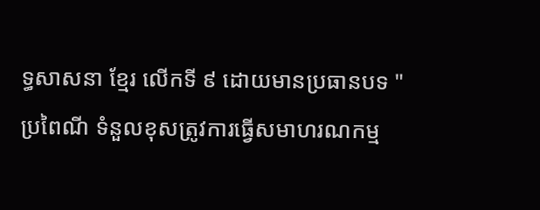ទ្ធសាសនា ខ្មែរ លើកទី ៩ ដោយមានប្រធានបទ "ប្រពៃណី ទំនួលខុសត្រូវការធ្វើសមាហរណកម្ម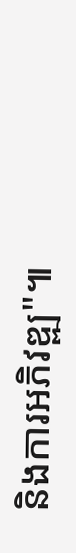និងការអភិវឌ្ឍ"៕